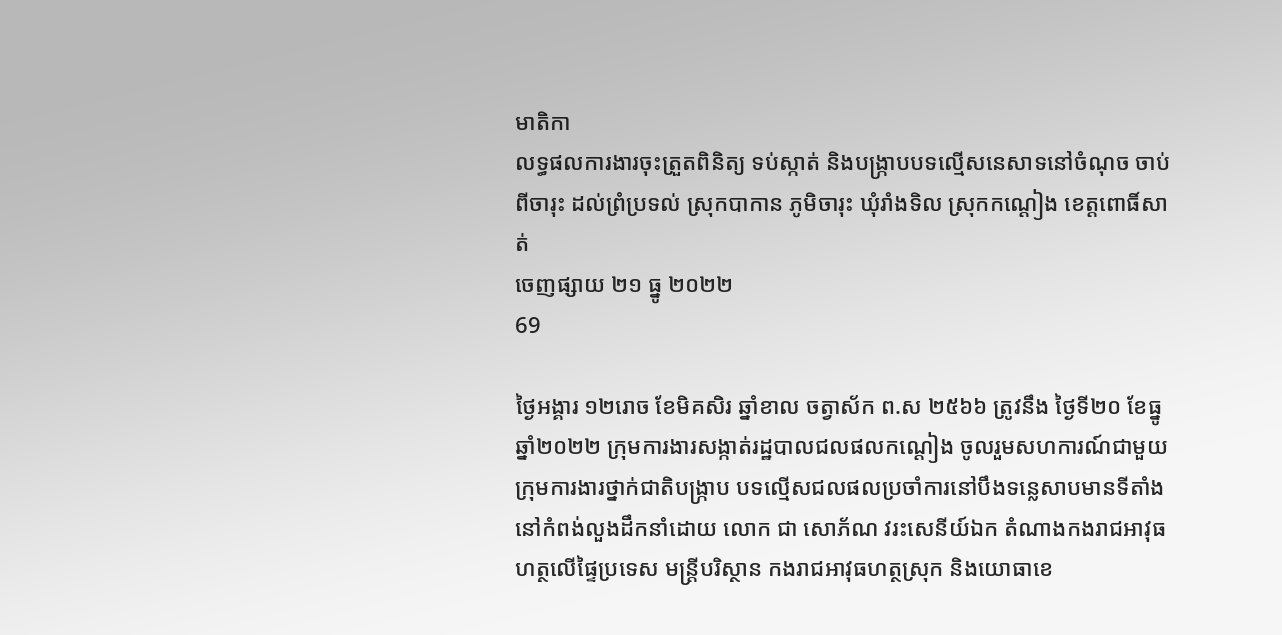មាតិកា
លទ្ធផលការងារចុះត្រួតពិនិត្យ ទប់ស្កាត់ និងបង្រ្កាបបទល្មើសនេសាទនៅចំណុច ចាប់ពីចារុះ ដល់ព្រំប្រទល់ ស្រុកបាកាន ភូមិចារុះ ឃុំរាំងទិល ស្រុកកណ្ដៀង ខេត្តពោធិ៍សាត់
ចេញផ្សាយ ២១ ធ្នូ ២០២២
69

ថ្ងៃអង្គារ ១២រោច ខែមិគសិរ ឆ្នាំខាល ចត្វាស័ក ព.ស ២៥៦៦ ត្រូវនឹង ថ្ងៃទី២០ ខែធ្នូ ឆ្នាំ២០២២ ក្រុមការងារសង្កាត់រដ្ឋបាលជលផលកណ្ដៀង ចូលរួមសហការណ៍ជាមួយក្រុមការងារថ្នាក់ជាតិបង្រ្កាប បទល្មើសជលផលប្រចាំការនៅបឹងទន្លេសាបមានទីតាំងនៅកំពង់លួងដឹកនាំដោយ លោក ជា សោភ័ណ វរះសេនីយ៍ឯក តំណាងកងរាជអាវុធហត្ថលើផ្ទៃប្រទេស មន្រ្តីបរិស្ថាន កងរាជអាវុធហត្ថស្រុក និងយោធាខេ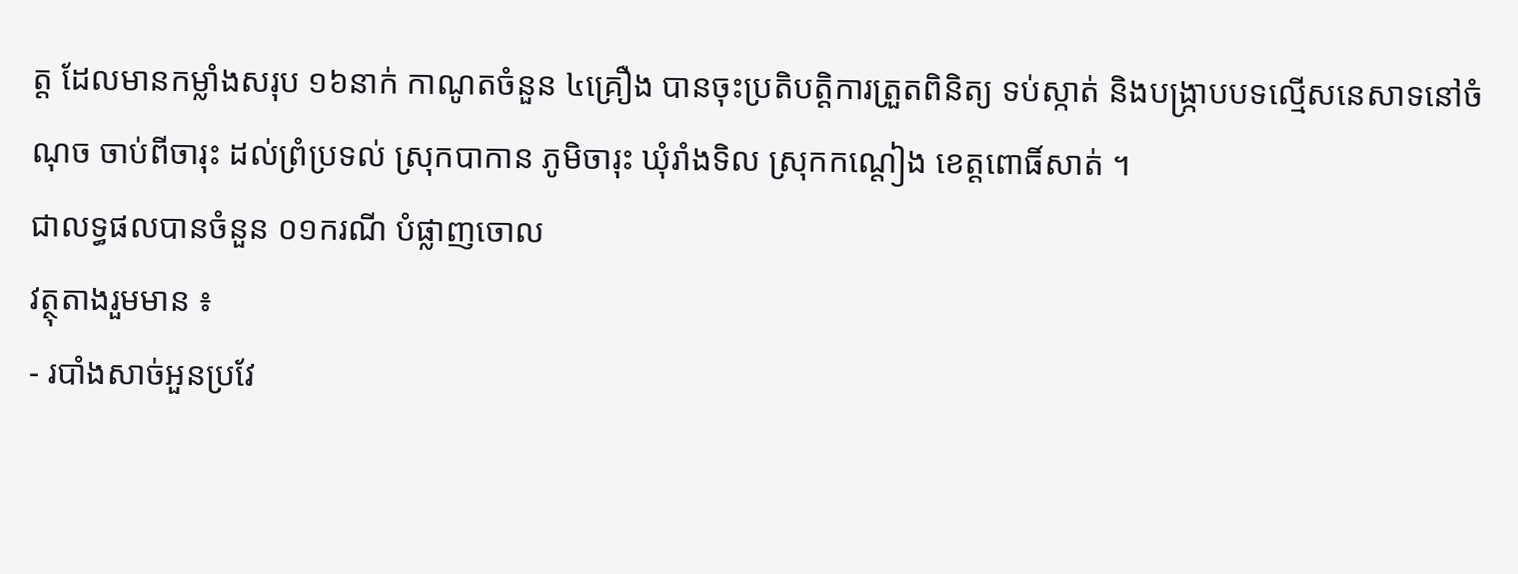ត្ត ដែលមានកម្លាំងសរុប ១៦នាក់ កាណូតចំនួន ៤គ្រឿង បានចុះប្រតិបត្តិការត្រួតពិនិត្យ ទប់ស្កាត់ និងបង្រ្កាបបទល្មើសនេសាទនៅចំណុច ចាប់ពីចារុះ ដល់ព្រំប្រទល់ ស្រុកបាកាន ភូមិចារុះ ឃុំរាំងទិល ស្រុកកណ្ដៀង ខេត្តពោធិ៍សាត់ ។
ជាលទ្ធផលបានចំនួន ០១ករណី បំផ្លាញចោល
វត្ថុតាងរួមមាន ៖
- របាំងសាច់អួនប្រវែ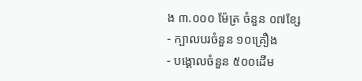ង ៣.០០០ ម៉ែត្រ ចំនួន ០៧ខ្សែ
- ក្បាលបរចំនួន ១០គ្រឿង
- បង្គោលចំនួន ៥០០ដើម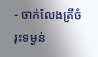- ចាក់លែងត្រីចំរុះទម្ងន់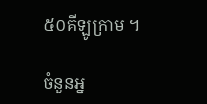៥០គីឡូក្រាម ។

ចំនួនអ្ន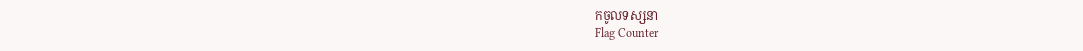កចូលទស្សនា
Flag Counter